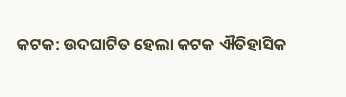କଟକ: ଉଦଘାଟିତ ହେଲା କଟକ ଐତିହାସିକ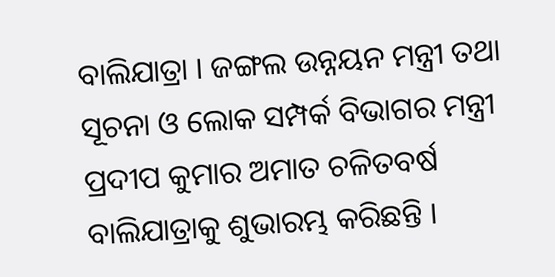ବାଲିଯାତ୍ରା । ଜଙ୍ଗଲ ଉନ୍ନୟନ ମନ୍ତ୍ରୀ ତଥା ସୂଚନା ଓ ଲୋକ ସମ୍ପର୍କ ବିଭାଗର ମନ୍ତ୍ରୀ ପ୍ରଦୀପ କୁମାର ଅମାତ ଚଳିତବର୍ଷ ବାଲିଯାତ୍ରାକୁ ଶୁଭାରମ୍ଭ କରିଛନ୍ତି ।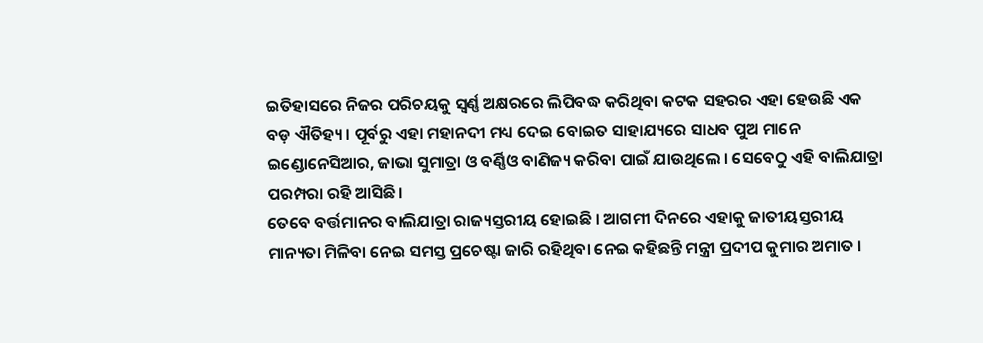ଇତିହାସରେ ନିଜର ପରିଚୟକୁ ସ୍ବର୍ଣ୍ଣ ଅକ୍ଷରରେ ଲିପିବଦ୍ଧ କରିଥିବା କଟକ ସହରର ଏହା ହେଉଛି ଏକ ବଡ଼ ଐତିହ୍ୟ । ପୂର୍ବରୁ ଏହା ମହାନଦୀ ମଧ୍ୟ ଦେଇ ବୋଇତ ସାହାଯ୍ୟରେ ସାଧବ ପୁଅ ମାନେ ଇଣ୍ଡୋନେସିଆର, ଜାଭା ସୁମାତ୍ରା ଓ ବର୍ଣ୍ଣିଓ ବାଣିଜ୍ୟ କରିବା ପାଇଁ ଯାଉଥିଲେ । ସେବେଠୁ ଏହି ବାଲିଯାତ୍ରା ପରମ୍ପରା ରହି ଆସିଛି।
ତେବେ ବର୍ତ୍ତମାନର ବାଲିଯାତ୍ରା ରାଜ୍ୟସ୍ତରୀୟ ହୋଇଛି । ଆଗମୀ ଦିନରେ ଏହାକୁ ଜାତୀୟସ୍ତରୀୟ ମାନ୍ୟତା ମିଳିବା ନେଇ ସମସ୍ତ ପ୍ରଚେଷ୍ଟା ଜାରି ରହିଥିବା ନେଇ କହିଛନ୍ତି ମନ୍ତ୍ରୀ ପ୍ରଦୀପ କୁମାର ଅମାତ ।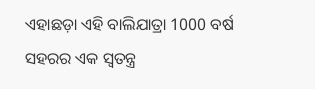ଏହାଛଡ଼ା ଏହି ବାଲିଯାତ୍ରା 1000 ବର୍ଷ ସହରର ଏକ ସ୍ୱତନ୍ତ୍ର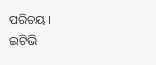ପରିଚୟ ।
ଇଟିଭି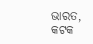ଭାରତ, କଟକ